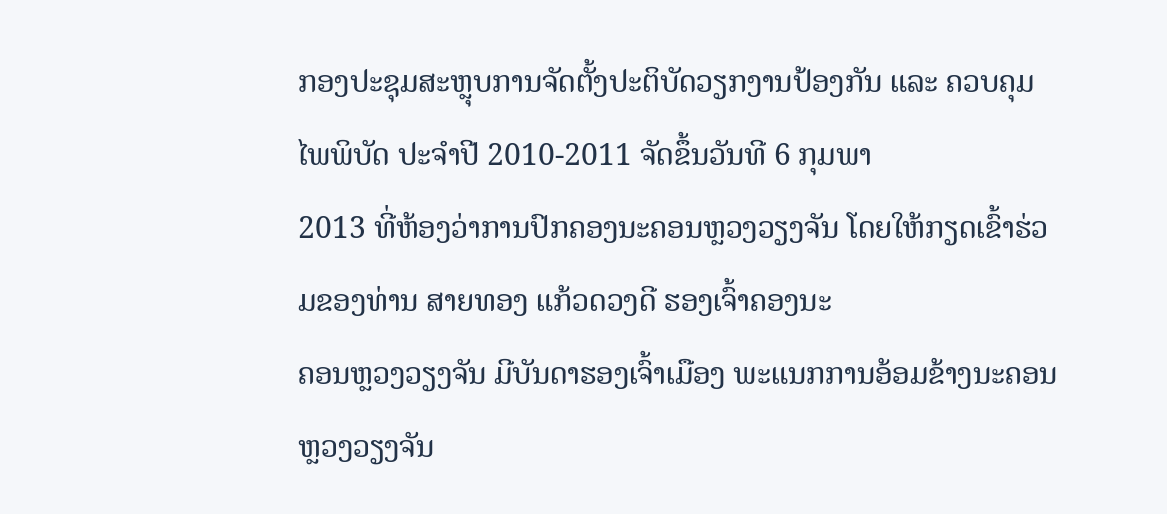ກອງປະຊຸມສະຫຼຸບການຈັດຕັ້ງປະຕິບັດວຽກງານປ້ອງກັນ ແລະ ຄວບຄຸມໄພພິບັດ ປະຈຳປີ 2010-2011 ຈັດຂຶ້ນວັນທີ 6 ກຸມພາ
2013 ທີ່ຫ້ອງວ່າການປົກຄອງນະຄອນຫຼວງວຽງຈັນ ໂດຍໃຫ້ກຽດເຂົ້າຮ່ວມຂອງທ່ານ ສາຍທອງ ແກ້ວດວງດີ ຮອງເຈົ້າຄອງນະ
ຄອນຫຼວງວຽງຈັນ ມີບັນດາຮອງເຈົ້າເມືອງ ພະແນກການອ້ອມຂ້າງນະຄອນຫຼວງວຽງຈັນ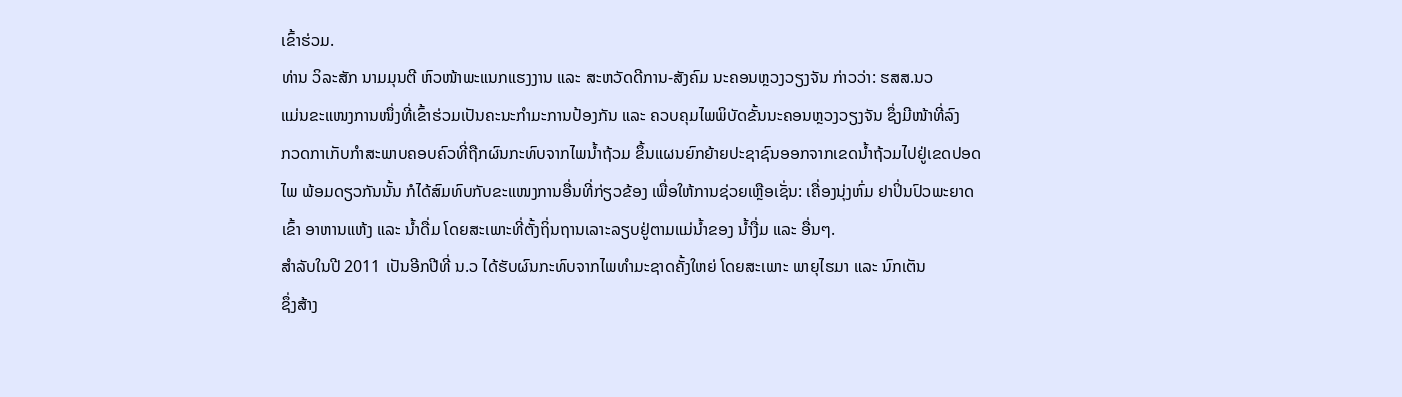ເຂົ້າຮ່ວມ.
ທ່ານ ວິລະສັກ ນາມມຸນຕີ ຫົວໜ້າພະແນກແຮງງານ ແລະ ສະຫວັດດີການ-ສັງຄົມ ນະຄອນຫຼວງວຽງຈັນ ກ່າວວ່າ: ຮສສ.ນວ
ແມ່ນຂະແໜງການໜຶ່ງທີ່ເຂົ້າຮ່ວມເປັນຄະນະກຳມະການປ້ອງກັນ ແລະ ຄວບຄຸມໄພພິບັດຂັ້ນນະຄອນຫຼວງວຽງຈັນ ຊຶ່ງມີໜ້າທີ່ລົງ
ກວດກາເກັບກຳສະພາບຄອບຄົວທີ່ຖືກຜົນກະທົບຈາກໄພນ້ຳຖ້ວມ ຂຶ້ນແຜນຍົກຍ້າຍປະຊາຊົນອອກຈາກເຂດນ້ຳຖ້ວມໄປຢູ່ເຂດປອດ
ໄພ ພ້ອມດຽວກັນນັ້ນ ກໍໄດ້ສົມທົບກັບຂະແໜງການອື່ນທີ່ກ່ຽວຂ້ອງ ເພື່ອໃຫ້ການຊ່ວຍເຫຼືອເຊັ່ນ: ເຄື່ອງນຸ່ງຫົ່ມ ຢາປິ່ນປົວພະຍາດ
ເຂົ້າ ອາຫານແຫ້ງ ແລະ ນ້ຳດື່ມ ໂດຍສະເພາະທີ່ຕັ້ງຖິ່ນຖານເລາະລຽບຢູ່ຕາມແມ່ນ້ຳຂອງ ນ້ຳງື່ມ ແລະ ອື່ນໆ.
ສຳລັບໃນປີ 2011 ເປັນອີກປີທີ່ ນ.ວ ໄດ້ຮັບຜົນກະທົບຈາກໄພທຳມະຊາດຄັ້ງໃຫຍ່ ໂດຍສະເພາະ ພາຍຸໄຮມາ ແລະ ນົກເຕັນ
ຊຶ່ງສ້າງ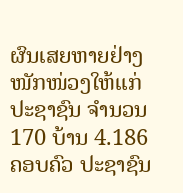ຜົນເສຍຫາຍຢ່າງໜັກໜ່ວງໃຫ້ແກ່ປະຊາຊົນ ຈຳນວນ 170 ບ້ານ 4.186 ຄອບຄົວ ປະຊາຊົນ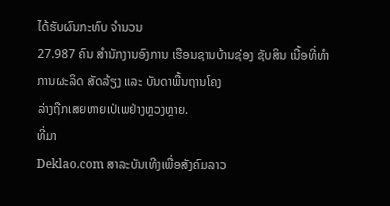ໄດ້ຮັບຜົນກະທົບ ຈຳນວນ
27.987 ຄົນ ສຳນັກງານອົງການ ເຮືອນຊານບ້ານຊ່ອງ ຊັບສິນ ເນື້ອທີ່ທຳການຜະລິດ ສັດລ້ຽງ ແລະ ບັນດາພື້ນຖານໂຄງ
ລ່າງຖືກເສຍຫາຍເປ່ເພຢ່າງຫຼວງຫຼາຍ.
ທີ່ມາ
Deklao.com ສາລະບັນເທີງເພື່ອສັງຄົມລາວ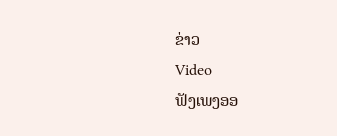ຂ່າວ
Video
ຟັງເພງອອ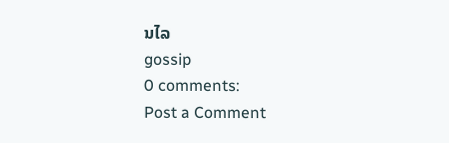ນໄລ
gossip
0 comments:
Post a Comment